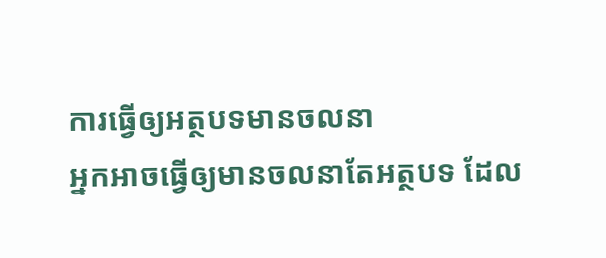ការធ្វើឲ្យអត្ថបទមានចលនា
អ្នកអាចធ្វើឲ្យមានចលនាតែអត្ថបទ ដែល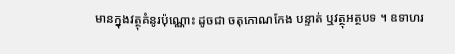មានក្នុងវត្ថុគំនូរប៉ុណ្ណោះ ដូចជា ចតុកោណកែង បន្ទាត់ ឬវត្ថុអត្ថបទ ។ ឧទាហរ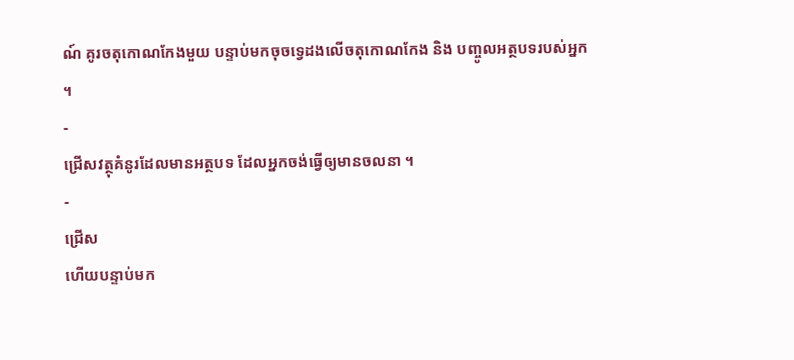ណ៍ គូរចតុកោណកែងមួយ បន្ទាប់មកចុចទ្វេដងលើចតុកោណកែង និង បញ្ចូលអត្ថបទរបស់អ្នក ។
-
ជ្រើសវត្ថុគំនូរដែលមានអត្ថបទ ដែលអ្នកចង់ធ្វើឲ្យមានចលនា ។
-
ជ្រើស
ហើយបន្ទាប់មក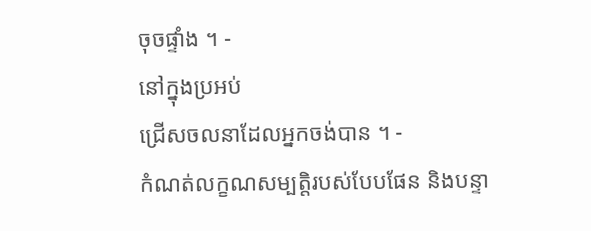ចុចផ្ទាំង ។ -
នៅក្នុងប្រអប់
ជ្រើសចលនាដែលអ្នកចង់បាន ។ -
កំណត់លក្ខណសម្បត្តិរបស់បែបផែន និងបន្ទា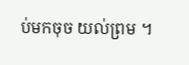ប់មកចុច យល់ព្រម ។